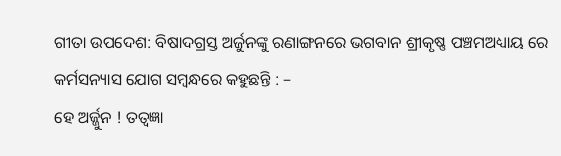ଗୀତା ଉପଦେଶ: ବିଷାଦଗ୍ରସ୍ତ ଅର୍ଜୁନଙ୍କୁ ରଣାଙ୍ଗନରେ ଭଗବାନ ଶ୍ରୀକୃଷ୍ଣ ପଞ୍ଚମଅଧ୍ୟାୟ ରେ କର୍ମସନ୍ୟାସ ଯୋଗ ସମ୍ବନ୍ଧରେ କହୁଛନ୍ତି : –
ହେ ଅର୍ଜ୍ଜୁନ ! ତତ୍ଵଜ୍ଞା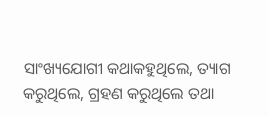ସାଂଖ୍ୟଯୋଗୀ କଥାକହୁଥିଲେ, ତ୍ୟାଗ କରୁଥିଲେ, ଗ୍ରହଣ କରୁଥିଲେ ତଥା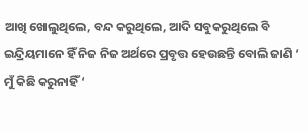ଆଖି ଖୋଲୁଥିଲେ, ବନ୍ଦ କରୁଥିଲେ, ଆଦି ସବୁକରୁଥିଲେ ବି ଇନ୍ଦ୍ରିୟମାନେ ହିଁ ନିଜ ନିଜ ଅର୍ଥରେ ପ୍ରବୃତ୍ତ ହେଉଛନ୍ତି ବୋଲି ଜାଣି ‘ ମୁଁ କିଛି କରୁନାହିଁ ‘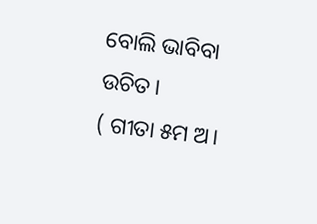ବୋଲି ଭାବିବା ଉଚିତ।
( ଗୀତା ୫ମ ଅ।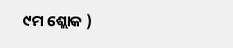୯ମ ଶ୍ଲୋକ )